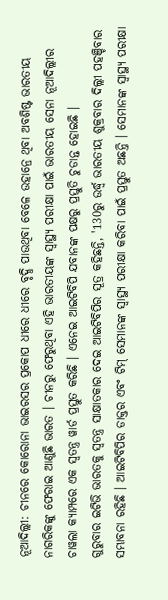ନୂଆଦିଲ୍ଲୀ: ଚୀନରେ କୋରୋନା ଭାଇରସର ପ୍ରକୋପ ଧୀରେ ଧୀରେ ବୃଦ୍ଧି ପାଉଥିବା ବେଳେ ଉହାନ୍ରେ ଥିବା ଅବଶିଷ୍ଟ ଭାରତୀୟ ନାଗରିକଙ୍କୁ ଫେରାଇ ଆଣୁଛି ଭାରତ । ଚୀନରୁ ଫେରୁଥିବା ଏହି ଭାରତୀୟଙ୍କ ସ୍ବାସ୍ଥ୍ୟ ପରୀକ୍ଷା ପାଇଁ ଭାରତୀୟ ସେନା ନୂଆଦିଲ୍ଲୀର ଚାୱଲା କ୍ୟାମ୍ପରେ ଏକ ସ୍ବତନ୍ତ୍ର ୱାର୍ଡ ପ୍ରସ୍ତୁତ କରିଛି । ଏନେଇ ଆଇଟିବିପି ଯବାନଙ୍କ ପକ୍ଷରୁ ପ୍ରସ୍ତୁତି ଚୁଡାନ୍ତ ହୋଇଛି ।
ଗୁରୁବାର ଇଟିଭି ଭାରତକୁ ସ୍ବତନ୍ତ୍ର ସାକ୍ଷାତକାର ଦେଇ ଆଇଟିବିପିର ସୂତ୍ର କହିଛନ୍ତି, '130ରୁ ଉର୍ଦ୍ଧ୍ବ ଭାରତୀୟ ଶୁକ୍ରବାର ଦିଲ୍ଲୀ ପହଞ୍ଚିବାର ସମ୍ଭାବନା ରହିଛି । ଆଇଟିବିପିର ଡାକ୍ତର ଏବଂ ଟିମ୍ ସେମାନଙ୍କ ସ୍ବାସ୍ଥ୍ୟ ପରୀକ୍ଷା କରିବା ପାଇଁ ପ୍ରସ୍ତୁତ ଅଛନ୍ତି । ସେମାନଙ୍କ ସ୍ବାସ୍ଥ୍ୟ ପରୀକ୍ଷା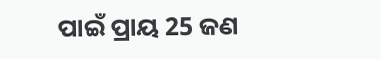ପାଇଁ ପ୍ରାୟ 25 ଜଣ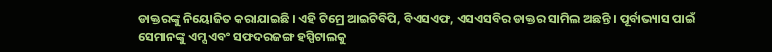ଡାକ୍ତରଙ୍କୁ ନିୟୋଜିତ କରାଯାଇଛି । ଏହି ଟିମ୍ରେ ଆଇଟିବିପି, ବିଏସଏଫ, ଏସଏସବିର ଡାକ୍ତର ସାମିଲ ଅଛନ୍ତି । ପୂର୍ବାଭ୍ୟାସ ପାଇଁ ସେମାନଙ୍କୁ ଏମ୍ସ ଏବଂ ସଫଦରଜଙ୍ଗ ହସ୍ପିଟାଲକୁ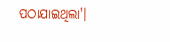ପଠାଯାଇଥିଲା'।